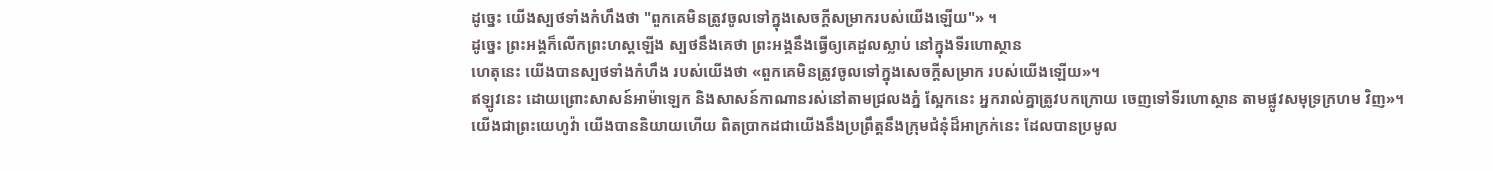ដូច្នេះ យើងស្បថទាំងកំហឹងថា "ពួកគេមិនត្រូវចូលទៅក្នុងសេចក្ដីសម្រាករបស់យើងឡើយ"» ។
ដូច្នេះ ព្រះអង្គក៏លើកព្រះហស្តឡើង ស្បថនឹងគេថា ព្រះអង្គនឹងធ្វើឲ្យគេដួលស្លាប់ នៅក្នុងទីរហោស្ថាន
ហេតុនេះ យើងបានស្បថទាំងកំហឹង របស់យើងថា «ពួកគេមិនត្រូវចូលទៅក្នុងសេចក្ដីសម្រាក របស់យើងឡើយ»។
ឥឡូវនេះ ដោយព្រោះសាសន៍អាម៉ាឡេក និងសាសន៍កាណានរស់នៅតាមជ្រលងភ្នំ ស្អែកនេះ អ្នករាល់គ្នាត្រូវបកក្រោយ ចេញទៅទីរហោស្ថាន តាមផ្លូវសមុទ្រក្រហម វិញ»។
យើងជាព្រះយេហូវ៉ា យើងបាននិយាយហើយ ពិតប្រាកដជាយើងនឹងប្រព្រឹត្តនឹងក្រុមជំនុំដ៏អាក្រក់នេះ ដែលបានប្រមូល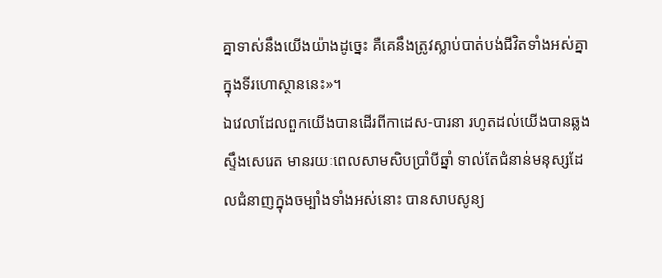គ្នាទាស់នឹងយើងយ៉ាងដូច្នេះ គឺគេនឹងត្រូវស្លាប់បាត់បង់ជីវិតទាំងអស់គ្នាក្នុងទីរហោស្ថាននេះ»។
ឯវេលាដែលពួកយើងបានដើរពីកាដេស-បារនា រហូតដល់យើងបានឆ្លងស្ទឹងសេរេត មានរយៈពេលសាមសិបប្រាំបីឆ្នាំ ទាល់តែជំនាន់មនុស្សដែលជំនាញក្នុងចម្បាំងទាំងអស់នោះ បានសាបសូន្យ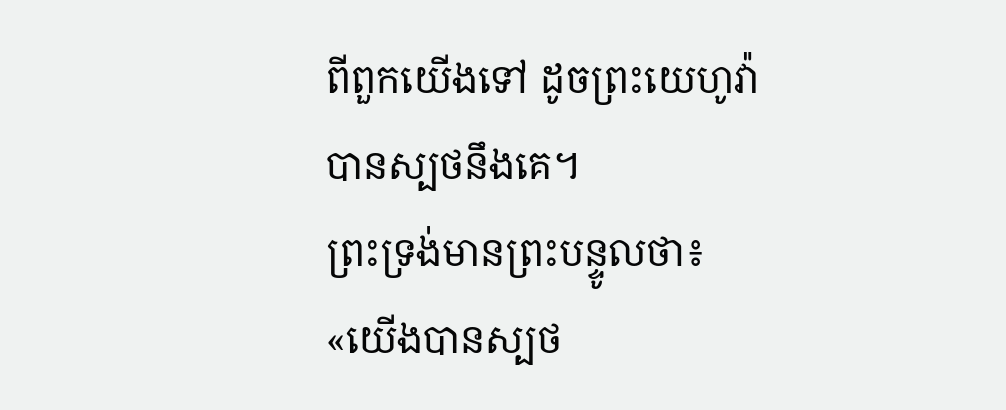ពីពួកយើងទៅ ដូចព្រះយេហូវ៉ាបានស្បថនឹងគេ។
ព្រះទ្រង់មានព្រះបន្ទូលថា៖ «យើងបានស្បថ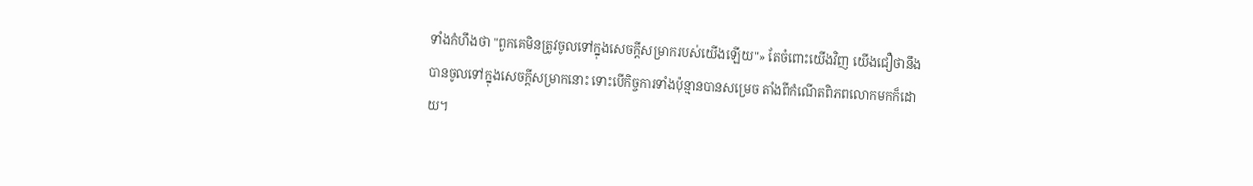ទាំងកំហឹងថា "ពួកគេមិនត្រូវចូលទៅក្នុងសេចក្ដីសម្រាករបស់យើងឡើយ"» តែចំពោះយើងវិញ យើងជឿថានឹងបានចូលទៅក្នុងសេចក្ដីសម្រាកនោះ ទោះបើកិច្ចការទាំងប៉ុន្មានបានសម្រេច តាំងពីកំណើតពិភពលោកមកក៏ដោយ។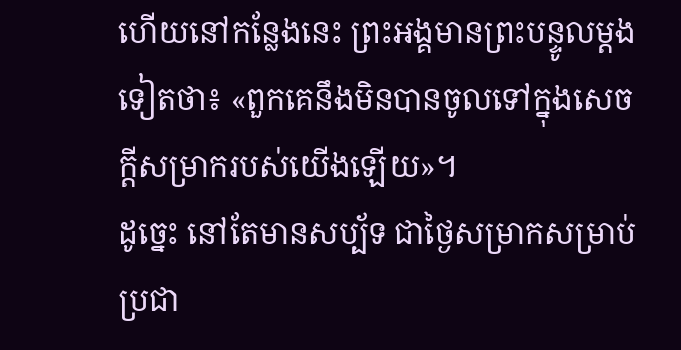ហើយនៅកន្លែងនេះ ព្រះអង្គមានព្រះបន្ទូលម្តងទៀតថា៖ «ពួកគេនឹងមិនបានចូលទៅក្នុងសេចក្ដីសម្រាករបស់យើងឡើយ»។
ដូច្នេះ នៅតែមានសប្ប័ទ ជាថ្ងៃសម្រាកសម្រាប់ប្រជា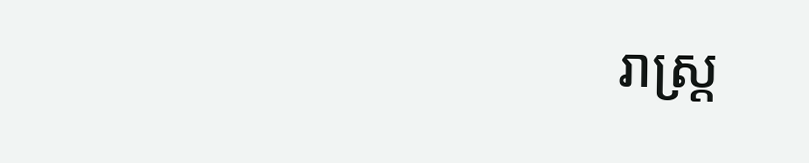រាស្ត្រ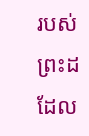របស់ព្រះដដែល